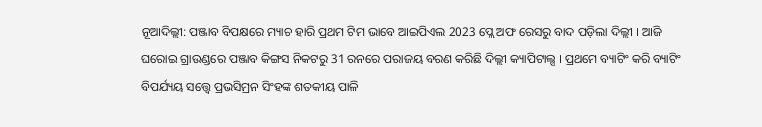ନୂଆଦିଲ୍ଲୀ: ପଞ୍ଜାବ ବିପକ୍ଷରେ ମ୍ୟାଚ ହାରି ପ୍ରଥମ ଟିମ ଭାବେ ଆଇପିଏଲ 2023 ପ୍ଲେ ଅଫ ରେସରୁ ବାଦ ପଡ଼ିଲା ଦିଲ୍ଲୀ । ଆଜି ଘରୋଇ ଗ୍ରାଉଣ୍ଡରେ ପଞ୍ଜାବ କିଙ୍ଗସ ନିକଟରୁ 31 ରନରେ ପରାଜୟ ବରଣ କରିଛି ଦିଲ୍ଲୀ କ୍ୟାପିଟାଲ୍ସ । ପ୍ରଥମେ ବ୍ୟାଟିଂ କରି ବ୍ୟାଟିଂ ବିପର୍ଯ୍ୟୟ ସତ୍ତ୍ୱେ ପ୍ରଭସିମ୍ରନ ସିଂହଙ୍କ ଶତକୀୟ ପାଳି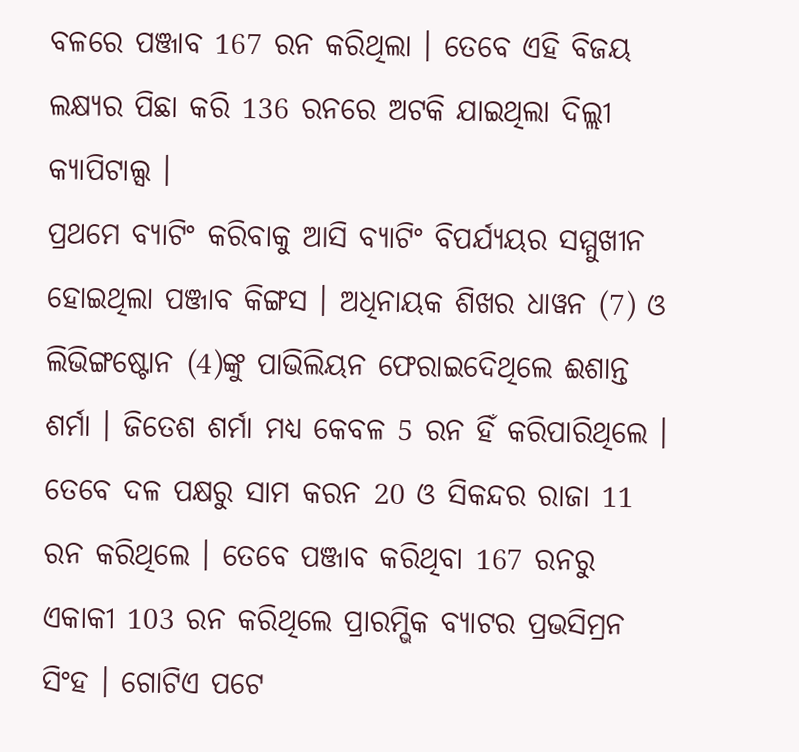ବଳରେ ପଞ୍ଜାବ 167 ରନ କରିଥିଲା । ତେବେ ଏହି ବିଜୟ ଲକ୍ଷ୍ୟର ପିଛା କରି 136 ରନରେ ଅଟକି ଯାଇଥିଲା ଦିଲ୍ଲୀ କ୍ୟାପିଟାଲ୍ସ ।
ପ୍ରଥମେ ବ୍ୟାଟିଂ କରିବାକୁ ଆସି ବ୍ୟାଟିଂ ବିପର୍ଯ୍ୟୟର ସମ୍ମୁଖୀନ ହୋଇଥିଲା ପଞ୍ଜାବ କିଙ୍ଗସ । ଅଧିନାୟକ ଶିଖର ଧାୱନ (7) ଓ ଲିଭିଙ୍ଗଷ୍ଟୋନ (4)ଙ୍କୁ ପାଭିଲିୟନ ଫେରାଇଦେିଥିଲେ ଈଶାନ୍ତ ଶର୍ମା । ଜିତେଶ ଶର୍ମା ମଧ୍ୟ କେବଳ 5 ରନ ହିଁ କରିପାରିଥିଲେ । ତେବେ ଦଳ ପକ୍ଷରୁ ସାମ କରନ 20 ଓ ସିକନ୍ଦର ରାଜା 11 ରନ କରିଥିଲେ । ତେବେ ପଞ୍ଜାବ କରିଥିବା 167 ରନରୁ ଏକାକୀ 103 ରନ କରିଥିଲେ ପ୍ରାରମ୍ଭିକ ବ୍ୟାଟର ପ୍ରଭସିମ୍ରନ ସିଂହ । ଗୋଟିଏ ପଟେ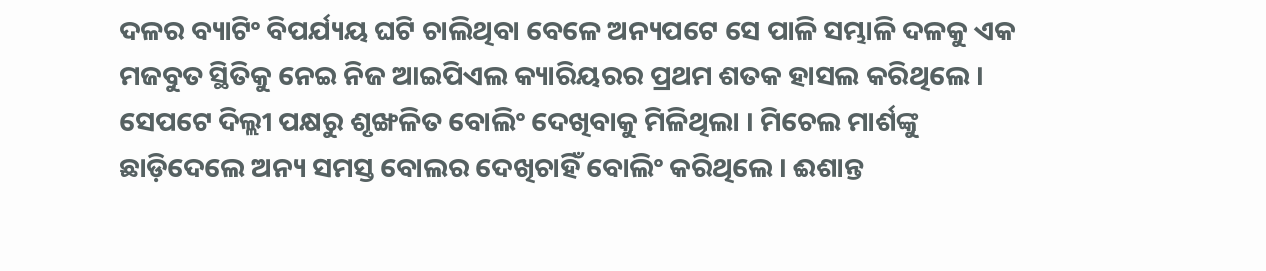ଦଳର ବ୍ୟାଟିଂ ବିପର୍ଯ୍ୟୟ ଘଟି ଚାଲିଥିବା ବେଳେ ଅନ୍ୟପଟେ ସେ ପାଳି ସମ୍ଭାଳି ଦଳକୁ ଏକ ମଜବୁତ ସ୍ଥିତିକୁ ନେଇ ନିଜ ଆଇପିଏଲ କ୍ୟାରିୟରର ପ୍ରଥମ ଶତକ ହାସଲ କରିଥିଲେ ।
ସେପଟେ ଦିଲ୍ଲୀ ପକ୍ଷରୁ ଶୃଙ୍ଖଳିତ ବୋଲିଂ ଦେଖିବାକୁ ମିଳିଥିଲା । ମିଚେଲ ମାର୍ଶଙ୍କୁ ଛାଡ଼ିଦେଲେ ଅନ୍ୟ ସମସ୍ତ ବୋଲର ଦେଖିଚାହିଁ ବୋଲିଂ କରିଥିଲେ । ଈଶାନ୍ତ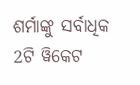ଶର୍ମାଙ୍କୁ ସର୍ବାଧିକ 2ଟି ୱିକେଟ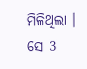ମିଳିଥିଲା । ସେ 3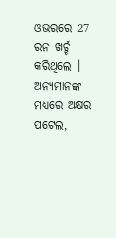ଓଭରରେ 27 ରନ ଖର୍ଚ୍ଚ କରିଥିଲେ । ଅନ୍ୟମାନଙ୍କ ମଧ୍ୟରେ ଅକ୍ଷର ପଟେଲ,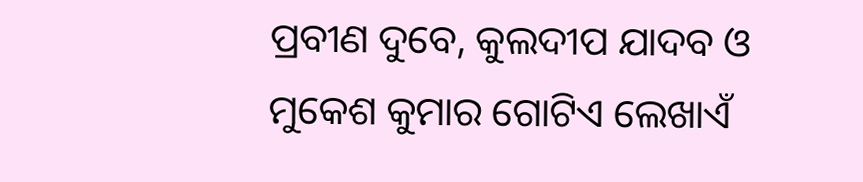ପ୍ରବୀଣ ଦୁବେ, କୁଲଦୀପ ଯାଦବ ଓ ମୁକେଶ କୁମାର ଗୋଟିଏ ଲେଖାଏଁ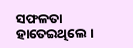ସଫଳତା ହାତେଇଥିଲେ ।